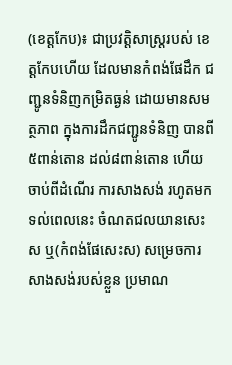(ខេត្តកែប)៖ ជាប្រវត្តិសាស្ត្ររបស់ ខេត្តកែបហើយ ដែលមានកំពង់ផែដឹក ជញ្ជូនទំនិញកម្រិតធ្ងន់ ដោយមានសមត្ថភាព ក្នុងការដឹកជញ្ជូនទំនិញ បានពី៥ពាន់តោន ដល់៨ពាន់តោន ហើយចាប់ពីដំណើរ ការសាងសង់ រហូតមក ទល់ពេលនេះ ចំណតជលយានសេះស ឬ(កំពង់ផែសេះស) សម្រេចការសាងសង់របស់ខ្លួន ប្រមាណ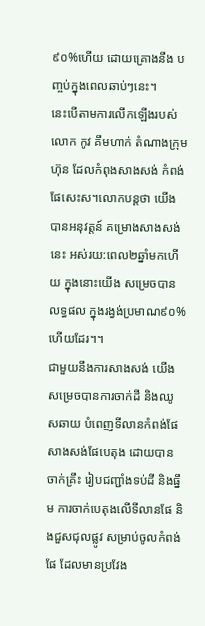៩០%ហើយ ដោយគ្រោងនឹង បញ្ចប់ក្នុងពេលឆាប់ៗនេះ។
នេះបើតាមការលើកឡើងរបស់ លោក កូវ គឹមហាក់ តំណាងក្រុមហ៊ុន ដែលកំពុងសាងសង់ កំពង់ផែសេះស។លោកបន្តថា យើងបានអនុវត្តន៍ គម្រោងសាងសង់នេះ អស់រយ:ពេល២ឆ្នាំមកហើយ ក្នុងនោះយើង សម្រេចបានលទ្ធផល ក្នុងរង្វង់ប្រមាណ៩០% ហើយដែរ។។
ជាមួយនឹងការសាងសង់ យើងសម្រេចបានការចាក់ដី និងឈូសឆាយ បំពេញទីលានកំពង់ផែ សាងសង់ផែបេតុង ដោយបានចាក់គ្រឹះ រៀបជញ្ជាំងទប់ដី និងធ្នឹម ការចាក់បេតុងលើទីលានផែ និងជួសជុលផ្លូវ សម្រាប់ចូលកំពង់ផែ ដែលមានប្រវែង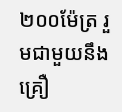២០០ម៉ែត្រ រួមជាមួយនឹងគ្រឿ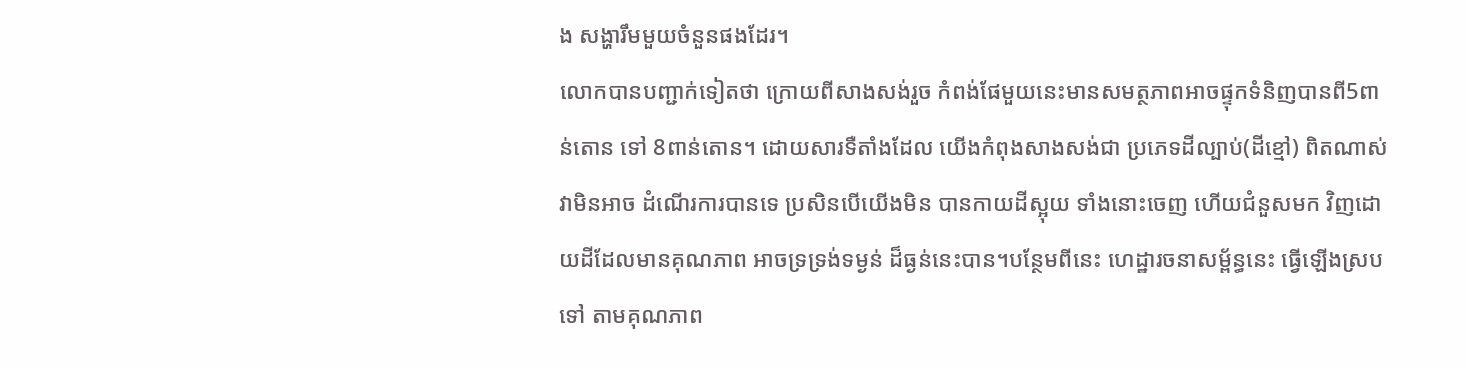ង សង្ហារឹមមួយចំនួនផងដែរ។
លោកបានបញ្ជាក់ទៀតថា ក្រោយពីសាងសង់រួច កំពង់ផែមួយនេះមានសមត្ថភាពអាចផ្ទុកទំនិញបានពី5ពាន់តោន ទៅ 8ពាន់តោន។ ដោយសារទឺតាំងដែល យើងកំពុងសាងសង់ជា ប្រភេទដីល្បាប់(ដីខ្មៅ) ពិតណាស់វាមិនអាច ដំណើរការបានទេ ប្រសិនបើយើងមិន បានកាយដីស្អុយ ទាំងនោះចេញ ហើយជំនួសមក វិញដោយដីដែលមានគុណភាព អាចទ្រទ្រង់ទម្ងន់ ដ៏ធ្ងន់នេះបាន។បន្ថែមពីនេះ ហេដ្ឋារចនាសម្ព័ន្ធនេះ ធ្វើឡើងស្របទៅ តាមគុណភាព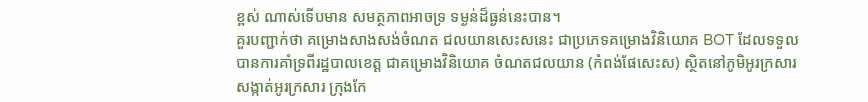ខ្ពស់ ណាស់ទើបមាន សមត្ថភាពអាចទ្រ ទម្ងន់ដ៏ធ្ងន់នេះបាន។
គួរបញ្ជាក់ថា គម្រោងសាងសង់ចំណត ជលយានសេះសនេះ ជាប្រភេទគម្រោងវិនិយោគ BOT ដែលទទួល បានការគាំទ្រពីរដ្ឋបាលខេត្ត ជាគម្រោងវិនិយោគ ចំណតជលយាន (កំពង់ផែសេះស) ស្ថិតនៅភូមិអូរក្រសារ សង្កាត់អូរក្រសារ ក្រុងកែ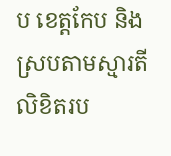ប ខេត្តកែប និងស្របតាមស្មារតី លិខិតរប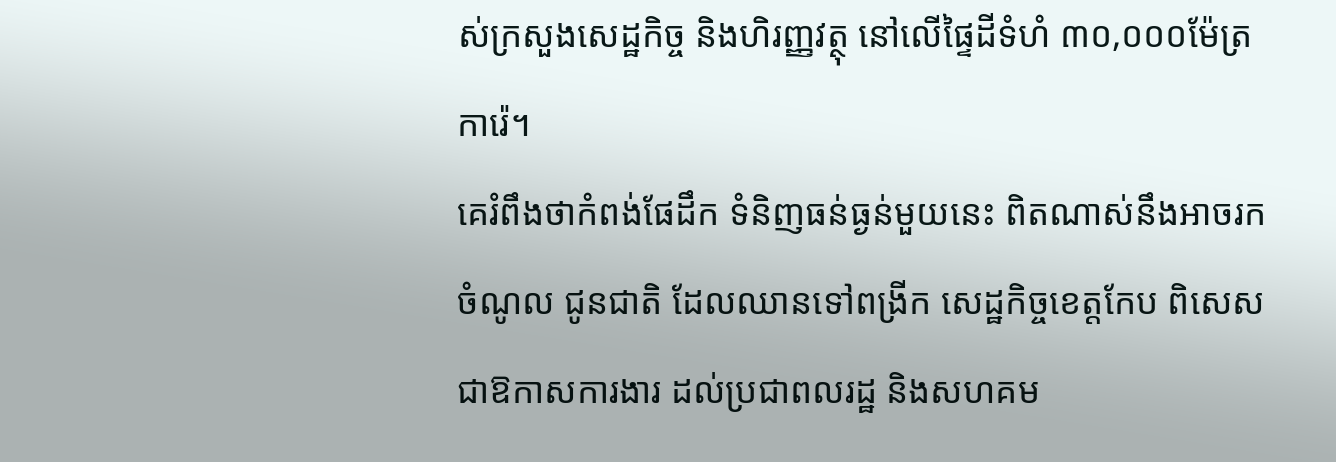ស់ក្រសួងសេដ្ឋកិច្ច និងហិរញ្ញវត្ថុ នៅលើផ្ទៃដីទំហំ ៣០,០០០ម៉ែត្រការ៉េ។
គេរំពឹងថាកំពង់ផែដឹក ទំនិញធន់ធ្ងន់មួយនេះ ពិតណាស់នឹងអាចរកចំណូល ជូនជាតិ ដែលឈានទៅពង្រីក សេដ្ឋកិច្ចខេត្តកែប ពិសេសជាឱកាសការងារ ដល់ប្រជាពលរដ្ឋ និងសហគម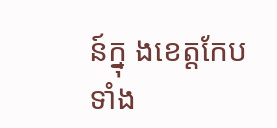ន៍ក្នុ ងខេត្តកែបទាំង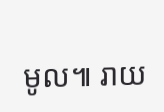មូល៕ រាយ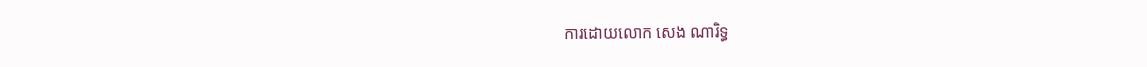ការដោយលោក សេង ណារិទ្ធ